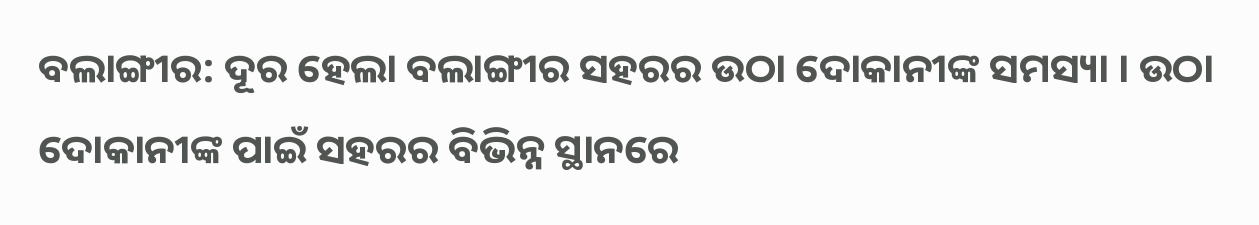ବଲାଙ୍ଗୀର: ଦୂର ହେଲା ବଲାଙ୍ଗୀର ସହରର ଉଠା ଦୋକାନୀଙ୍କ ସମସ୍ୟା । ଉଠା ଦୋକାନୀଙ୍କ ପାଇଁ ସହରର ବିଭିନ୍ନ ସ୍ଥାନରେ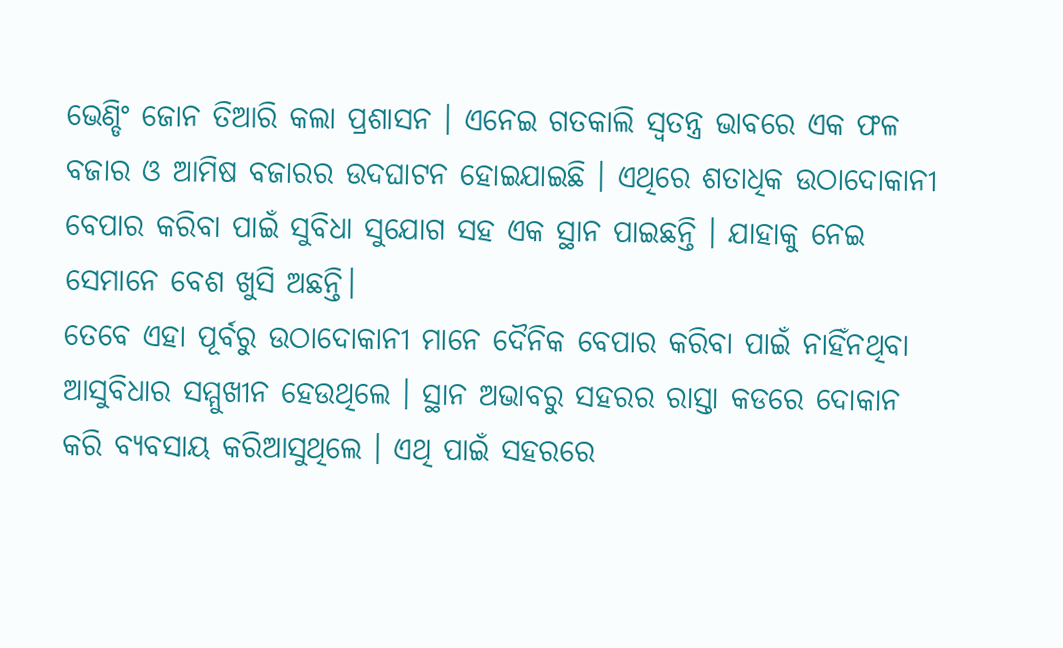ଭେଣ୍ଡିଂ ଜୋନ ତିଆରି କଲା ପ୍ରଶାସନ । ଏନେଇ ଗତକାଲି ସ୍ୱତନ୍ତ୍ର ଭାବରେ ଏକ ଫଳ ବଜାର ଓ ଆମିଷ ବଜାରର ଉଦଘାଟନ ହୋଇଯାଇଛି । ଏଥିରେ ଶତାଧିକ ଉଠାଦୋକାନୀ ବେପାର କରିବା ପାଇଁ ସୁବିଧା ସୁଯୋଗ ସହ ଏକ ସ୍ଥାନ ପାଇଛନ୍ତି । ଯାହାକୁ ନେଇ ସେମାନେ ବେଶ ଖୁସି ଅଛନ୍ତି।
ତେବେ ଏହା ପୂର୍ବରୁ ଉଠାଦୋକାନୀ ମାନେ ଦୈନିକ ବେପାର କରିବା ପାଇଁ ନାହିଁନଥିବା ଆସୁବିଧାର ସମ୍ମୁଖୀନ ହେଉଥିଲେ । ସ୍ଥାନ ଅଭାବରୁ ସହରର ରାସ୍ତା କଡରେ ଦୋକାନ କରି ବ୍ୟବସାୟ କରିଆସୁଥିଲେ । ଏଥି ପାଇଁ ସହରରେ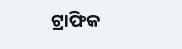ଟ୍ରାଫିକ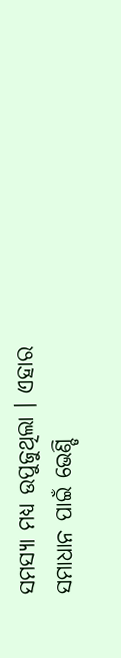ସମସ୍ୟା ମଧ୍ୟ ଉପୁଜୁଥିଲା । ଏହାର ସମାଧାନ ପାଇଁ ଭେଣ୍ଡି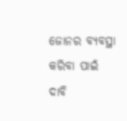ଜୋନର ବ୍ୟବସ୍ଥା କରିବା ପାଇଁ ଦାବି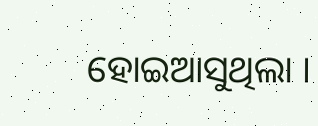ହୋଇଆସୁଥିଲା ।